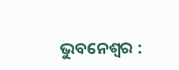ଭୁବନେଶ୍ୱର :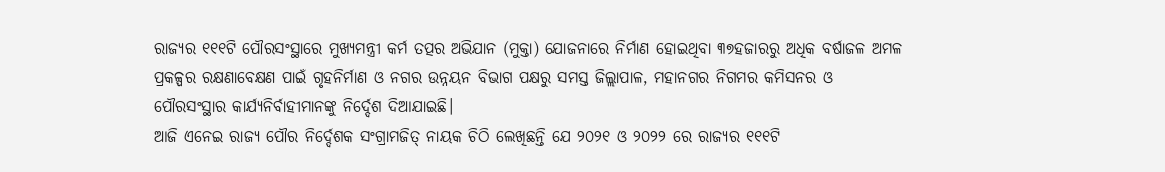ରାଜ୍ୟର ୧୧୧ଟି ପୌରସଂସ୍ଥାରେ ମୁଖ୍ୟମନ୍ତ୍ରୀ କର୍ମ ତତ୍ପର ଅଭିଯାନ (ମୁକ୍ତା) ଯୋଜନାରେ ନିର୍ମାଣ ହୋଇଥିବା ୩୭ହଜାରରୁ ଅଧିକ ବର୍ଷାଜଳ ଅମଳ ପ୍ରକଳ୍ପର ରକ୍ଷଣାବେକ୍ଷଣ ପାଇଁ ଗୃହନିର୍ମାଣ ଓ ନଗର ଉନ୍ନୟନ ବିଭାଗ ପକ୍ଷରୁ ସମସ୍ତ ଜିଲ୍ଲାପାଳ, ମହାନଗର ନିଗମର କମିସନର ଓ ପୌରସଂସ୍ଥାର କାର୍ଯ୍ୟନିର୍ବାହୀମାନଙ୍କୁ ନିର୍ଦ୍ଦେଶ ଦିଆଯାଇଛି।
ଆଜି ଏନେଇ ରାଜ୍ୟ ପୌର ନିର୍ଦ୍ଦେଶକ ସଂଗ୍ରାମଜିତ୍ ନାୟକ ଚିଠି ଲେଖିଛନ୍ତି ଯେ ୨୦୨୧ ଓ ୨୦୨୨ ରେ ରାଜ୍ୟର ୧୧୧ଟି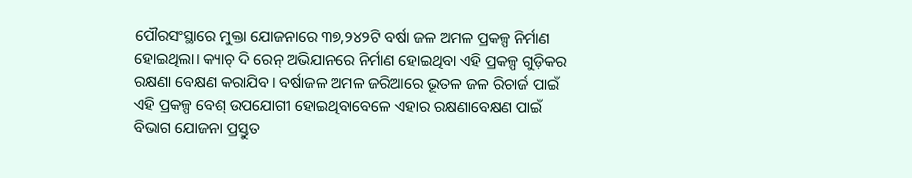ପୌରସଂସ୍ଥାରେ ମୁକ୍ତା ଯୋଜନାରେ ୩୭,୨୪୨ଟି ବର୍ଷା ଜଳ ଅମଳ ପ୍ରକଳ୍ପ ନିର୍ମାଣ ହୋଇଥିଲା। କ୍ୟାଚ୍ ଦି ରେନ୍ ଅଭିଯାନରେ ନିର୍ମାଣ ହୋଇଥିବା ଏହି ପ୍ରକଳ୍ପ ଗୁଡ଼ିକର ରକ୍ଷଣା ବେକ୍ଷଣ କରାଯିବ। ବର୍ଷାଜଳ ଅମଳ ଜରିଆରେ ଭୂତଳ ଜଳ ରିଚାର୍ଜ ପାଇଁ ଏହି ପ୍ରକଳ୍ପ ବେଶ୍ ଉପଯୋଗୀ ହୋଇଥିବାବେଳେ ଏହାର ରକ୍ଷଣାବେକ୍ଷଣ ପାଇଁ ବିଭାଗ ଯୋଜନା ପ୍ରସ୍ତୁତ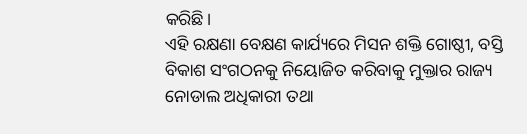କରିଛି।
ଏହି ରକ୍ଷଣା ବେକ୍ଷଣ କାର୍ଯ୍ୟରେ ମିସନ ଶକ୍ତି ଗୋଷ୍ଠୀ, ବସ୍ତି ବିକାଶ ସଂଗଠନକୁ ନିୟୋଜିତ କରିବାକୁ ମୁକ୍ତାର ରାଜ୍ୟ ନୋଡାଲ ଅଧିକାରୀ ତଥା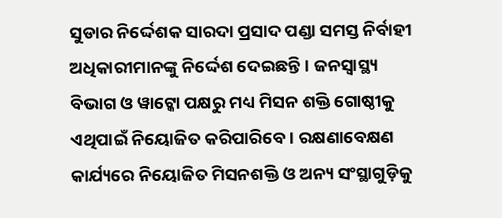ସୁଡାର ନିର୍ଦ୍ଦେଶକ ସାରଦା ପ୍ରସାଦ ପଣ୍ଡା ସମସ୍ତ ନିର୍ବାହୀ ଅଧିକାରୀମାନଙ୍କୁ ନିର୍ଦ୍ଦେଶ ଦେଇଛନ୍ତି। ଜନସ୍ୱାସ୍ଥ୍ୟ ବିଭାଗ ଓ ୱାଟ୍କୋ ପକ୍ଷରୁ ମଧ୍ୟ ମିସନ ଶକ୍ତି ଗୋଷ୍ଠୀକୁ ଏଥିପାଇଁ ନିୟୋଜିତ କରିପାରିବେ। ରକ୍ଷଣାବେକ୍ଷଣ କାର୍ଯ୍ୟରେ ନିୟୋଜିତ ମିସନଶକ୍ତି ଓ ଅନ୍ୟ ସଂସ୍ଥାଗୁଡ଼ିକୁ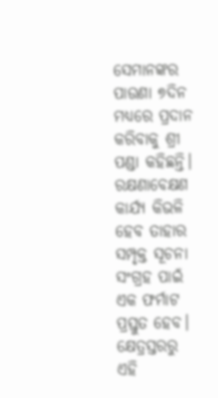ସେମାନଙ୍କର ପାଉଣା ୭ଦିନ ମଧ୍ୟରେ ପ୍ରଦାନ କରିବାକୁ ଶ୍ରୀ ପଣ୍ଡା କହିଛନ୍ତି। ରକ୍ଷଣାବେକ୍ଷଣ କାର୍ଯ୍ୟ କିଭଳି ହେବ ତାହାର ସମ୍ପୃକ୍ତ ସୂଚନା ସଂଗ୍ରହ ପାଇଁ ଏକ ଫର୍ମାଟ ପ୍ରସ୍ତୁତ ହେବ। କ୍ଷେତ୍ରସ୍ତରରୁ ଏହି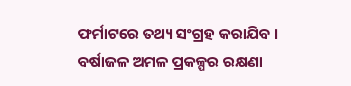ଫର୍ମାଟରେ ତଥ୍ୟ ସଂଗ୍ରହ କରାଯିବ । ବର୍ଷାଜଳ ଅମଳ ପ୍ରକଳ୍ପର ରକ୍ଷଣା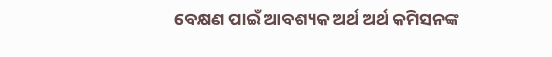ବେକ୍ଷଣ ପାଇଁ ଆବଶ୍ୟକ ଅର୍ଥ ଅର୍ଥ କମିସନଙ୍କ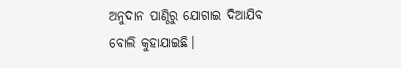ଅନୁଦାନ ପାଣ୍ଠିରୁ ଯୋଗାଇ ଦିଆଯିବ ବୋଲି କୁହାଯାଇଛି।